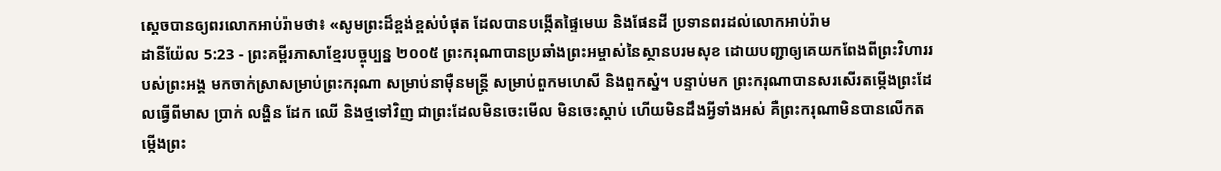ស្ដេចបានឲ្យពរលោកអាប់រ៉ាមថា៖ «សូមព្រះដ៏ខ្ពង់ខ្ពស់បំផុត ដែលបានបង្កើតផ្ទៃមេឃ និងផែនដី ប្រទានពរដល់លោកអាប់រ៉ាម
ដានីយ៉ែល 5:23 - ព្រះគម្ពីរភាសាខ្មែរបច្ចុប្បន្ន ២០០៥ ព្រះករុណាបានប្រឆាំងព្រះអម្ចាស់នៃស្ថានបរមសុខ ដោយបញ្ជាឲ្យគេយកពែងពីព្រះវិហាររបស់ព្រះអង្គ មកចាក់ស្រាសម្រាប់ព្រះករុណា សម្រាប់នាម៉ឺនមន្ត្រី សម្រាប់ពួកមហេសី និងពួកស្នំ។ បន្ទាប់មក ព្រះករុណាបានសរសើរតម្កើងព្រះដែលធ្វើពីមាស ប្រាក់ លង្ហិន ដែក ឈើ និងថ្មទៅវិញ ជាព្រះដែលមិនចេះមើល មិនចេះស្ដាប់ ហើយមិនដឹងអ្វីទាំងអស់ គឺព្រះករុណាមិនបានលើកតម្កើងព្រះ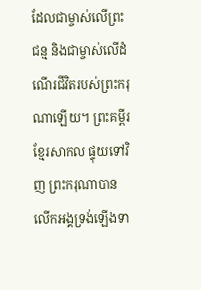ដែលជាម្ចាស់លើព្រះជន្ម និងជាម្ចាស់លើដំណើរជីវិតរបស់ព្រះករុណាឡើយ។ ព្រះគម្ពីរខ្មែរសាកល ផ្ទុយទៅវិញ ព្រះករុណាបានលើកអង្គទ្រង់ឡើងទា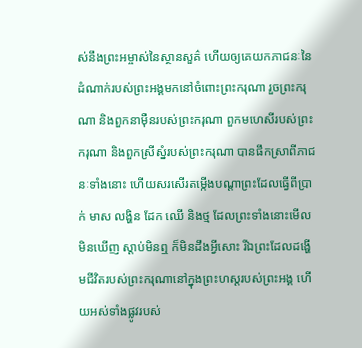ស់នឹងព្រះអម្ចាស់នៃស្ថានសួគ៌ ហើយឲ្យគេយកភាជនៈនៃដំណាក់របស់ព្រះអង្គមកនៅចំពោះព្រះករុណា រួចព្រះករុណា និងពួកនាម៉ឺនរបស់ព្រះករុណា ពួកមហេសីរបស់ព្រះករុណា និងពួកស្រីស្នំរបស់ព្រះករុណា បានផឹកស្រាពីភាជនៈទាំងនោះ ហើយសរសើរតម្កើងបណ្ដាព្រះដែលធ្វើពីប្រាក់ មាស លង្ហិន ដែក ឈើ និងថ្ម ដែលព្រះទាំងនោះមើលមិនឃើញ ស្ដាប់មិនឮ ក៏មិនដឹងអ្វីសោះ រីឯព្រះដែលដង្ហើមជីវិតរបស់ព្រះករុណានៅក្នុងព្រះហស្តរបស់ព្រះអង្គ ហើយអស់ទាំងផ្លូវរបស់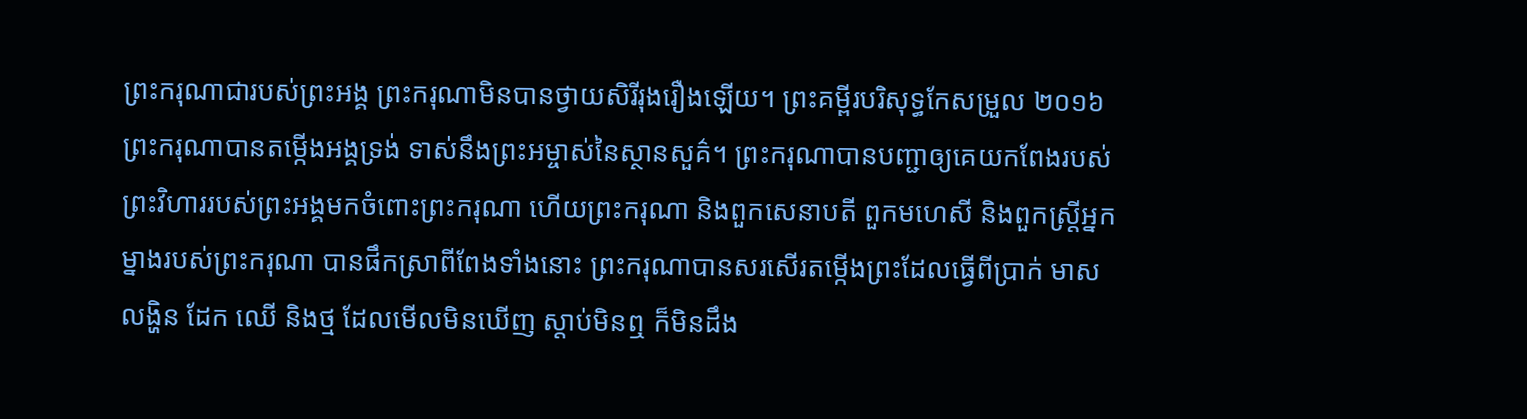ព្រះករុណាជារបស់ព្រះអង្គ ព្រះករុណាមិនបានថ្វាយសិរីរុងរឿងឡើយ។ ព្រះគម្ពីរបរិសុទ្ធកែសម្រួល ២០១៦ ព្រះករុណាបានតម្កើងអង្គទ្រង់ ទាស់នឹងព្រះអម្ចាស់នៃស្ថានសួគ៌។ ព្រះករុណាបានបញ្ជាឲ្យគេយកពែងរបស់ព្រះវិហាររបស់ព្រះអង្គមកចំពោះព្រះករុណា ហើយព្រះករុណា និងពួកសេនាបតី ពួកមហេសី និងពួកស្ដ្រីអ្នកម្នាងរបស់ព្រះករុណា បានផឹកស្រាពីពែងទាំងនោះ ព្រះករុណាបានសរសើរតម្កើងព្រះដែលធ្វើពីប្រាក់ មាស លង្ហិន ដែក ឈើ និងថ្ម ដែលមើលមិនឃើញ ស្តាប់មិនឮ ក៏មិនដឹង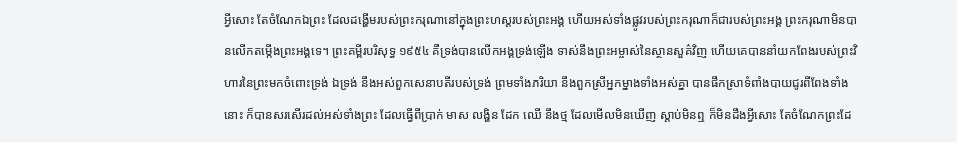អ្វីសោះ តែចំណែកឯព្រះ ដែលដង្ហើមរបស់ព្រះករុណានៅក្នុងព្រះហស្តរបស់ព្រះអង្គ ហើយអស់ទាំងផ្លូវរបស់ព្រះករុណាក៏ជារបស់ព្រះអង្គ ព្រះករុណាមិនបានលើកតម្កើងព្រះអង្គទេ។ ព្រះគម្ពីរបរិសុទ្ធ ១៩៥៤ គឺទ្រង់បានលើកអង្គទ្រង់ឡើង ទាស់នឹងព្រះអម្ចាស់នៃស្ថានសួគ៌វិញ ហើយគេបាននាំយកពែងរបស់ព្រះវិហារនៃព្រះមកចំពោះទ្រង់ ឯទ្រង់ នឹងអស់ពួកសេនាបតីរបស់ទ្រង់ ព្រមទាំងភរិយា នឹងពួកស្រីអ្នកម្នាងទាំងអស់គ្នា បានផឹកស្រាទំពាំងបាយជូរពីពែងទាំងនោះ ក៏បានសរសើរដល់អស់ទាំងព្រះ ដែលធ្វើពីប្រាក់ មាស លង្ហិន ដែក ឈើ នឹងថ្ម ដែលមើលមិនឃើញ ស្តាប់មិនឮ ក៏មិនដឹងអ្វីសោះ តែចំណែកព្រះដែ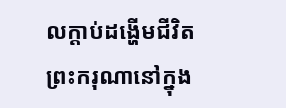លក្តាប់ដង្ហើមជីវិតព្រះករុណានៅក្នុង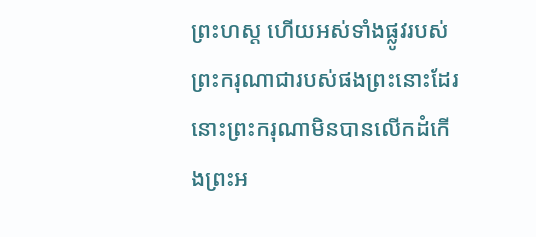ព្រះហស្ត ហើយអស់ទាំងផ្លូវរបស់ព្រះករុណាជារបស់ផងព្រះនោះដែរ នោះព្រះករុណាមិនបានលើកដំកើងព្រះអ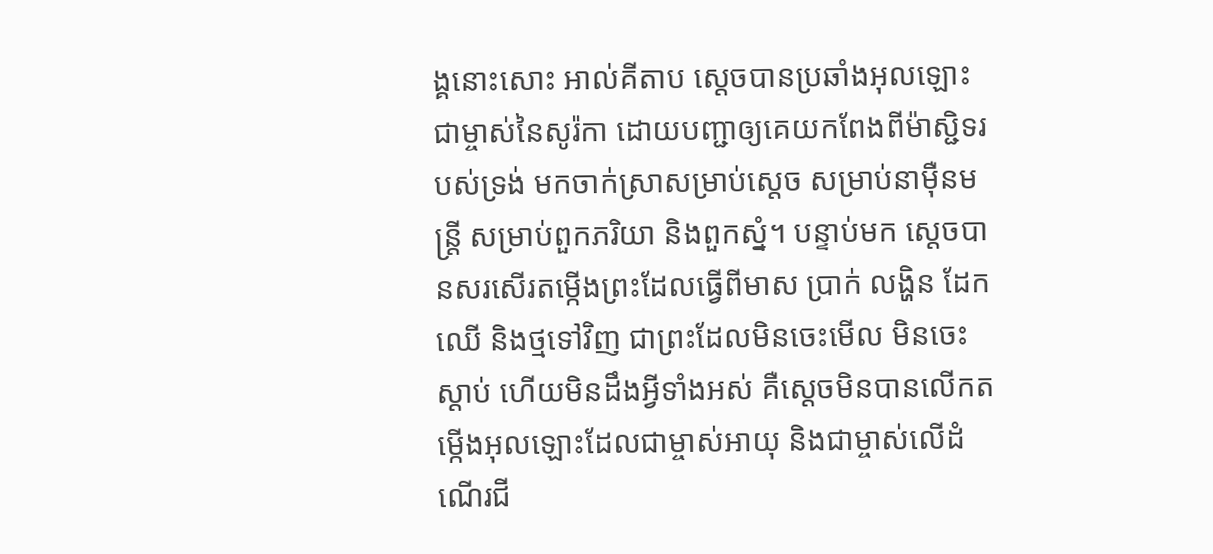ង្គនោះសោះ អាល់គីតាប ស្តេចបានប្រឆាំងអុលឡោះជាម្ចាស់នៃសូរ៉កា ដោយបញ្ជាឲ្យគេយកពែងពីម៉ាស្ជិទរបស់ទ្រង់ មកចាក់ស្រាសម្រាប់ស្តេច សម្រាប់នាម៉ឺនមន្ត្រី សម្រាប់ពួកភរិយា និងពួកស្នំ។ បន្ទាប់មក ស្តេចបានសរសើរតម្កើងព្រះដែលធ្វើពីមាស ប្រាក់ លង្ហិន ដែក ឈើ និងថ្មទៅវិញ ជាព្រះដែលមិនចេះមើល មិនចេះស្ដាប់ ហើយមិនដឹងអ្វីទាំងអស់ គឺស្តេចមិនបានលើកតម្កើងអុលឡោះដែលជាម្ចាស់អាយុ និងជាម្ចាស់លើដំណើរជី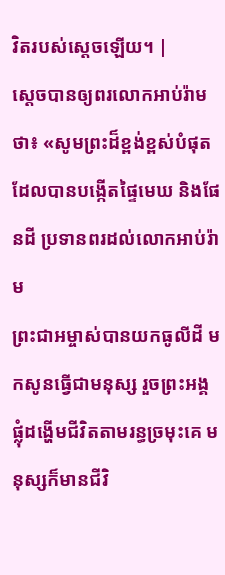វិតរបស់ស្តេចឡើយ។ |
ស្ដេចបានឲ្យពរលោកអាប់រ៉ាមថា៖ «សូមព្រះដ៏ខ្ពង់ខ្ពស់បំផុត ដែលបានបង្កើតផ្ទៃមេឃ និងផែនដី ប្រទានពរដល់លោកអាប់រ៉ាម
ព្រះជាអម្ចាស់បានយកធូលីដី មកសូនធ្វើជាមនុស្ស រួចព្រះអង្គផ្លុំដង្ហើមជីវិតតាមរន្ធច្រមុះគេ មនុស្សក៏មានជីវិ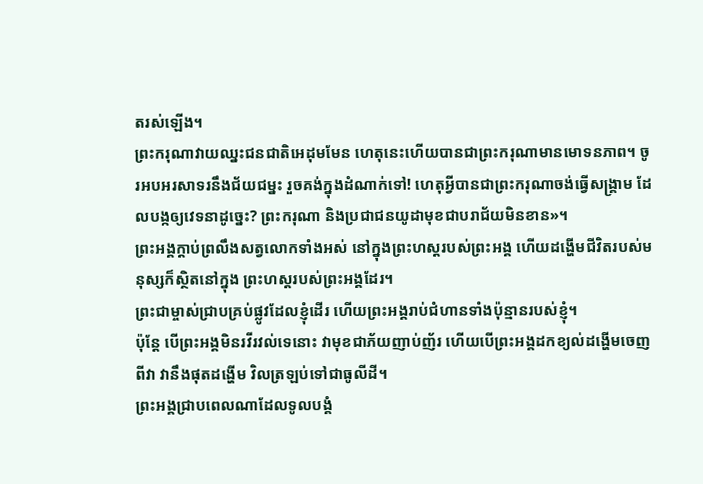តរស់ឡើង។
ព្រះករុណាវាយឈ្នះជនជាតិអេដុមមែន ហេតុនេះហើយបានជាព្រះករុណាមានមោទនភាព។ ចូរអបអរសាទរនឹងជ័យជម្នះ រួចគង់ក្នុងដំណាក់ទៅ! ហេតុអ្វីបានជាព្រះករុណាចង់ធ្វើសង្គ្រាម ដែលបង្កឲ្យវេទនាដូច្នេះ? ព្រះករុណា និងប្រជាជនយូដាមុខជាបរាជ័យមិនខាន»។
ព្រះអង្គក្ដាប់ព្រលឹងសត្វលោកទាំងអស់ នៅក្នុងព្រះហស្ដរបស់ព្រះអង្គ ហើយដង្ហើមជីវិតរបស់មនុស្សក៏ស្ថិតនៅក្នុង ព្រះហស្ដរបស់ព្រះអង្គដែរ។
ព្រះជាម្ចាស់ជ្រាបគ្រប់ផ្លូវដែលខ្ញុំដើរ ហើយព្រះអង្គរាប់ជំហានទាំងប៉ុន្មានរបស់ខ្ញុំ។
ប៉ុន្តែ បើព្រះអង្គមិនរវីរវល់ទេនោះ វាមុខជាភ័យញាប់ញ័រ ហើយបើព្រះអង្គដកខ្យល់ដង្ហើមចេញពីវា វានឹងផុតដង្ហើម វិលត្រឡប់ទៅជាធូលីដី។
ព្រះអង្គជ្រាបពេលណាដែលទូលបង្គំ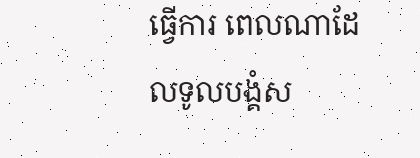ធ្វើការ ពេលណាដែលទូលបង្គំស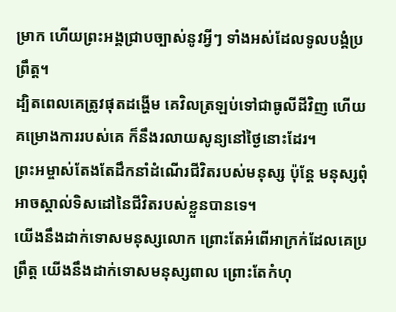ម្រាក ហើយព្រះអង្គជ្រាបច្បាស់នូវអ្វីៗ ទាំងអស់ដែលទូលបង្គំប្រព្រឹត្ត។
ដ្បិតពេលគេត្រូវផុតដង្ហើម គេវិលត្រឡប់ទៅជាធូលីដីវិញ ហើយគម្រោងការរបស់គេ ក៏នឹងរលាយសូន្យនៅថ្ងៃនោះដែរ។
ព្រះអម្ចាស់តែងតែដឹកនាំដំណើរជីវិតរបស់មនុស្ស ប៉ុន្តែ មនុស្សពុំអាចស្គាល់ទិសដៅនៃជីវិតរបស់ខ្លួនបានទេ។
យើងនឹងដាក់ទោសមនុស្សលោក ព្រោះតែអំពើអាក្រក់ដែលគេប្រព្រឹត្ត យើងនឹងដាក់ទោសមនុស្សពាល ព្រោះតែកំហុ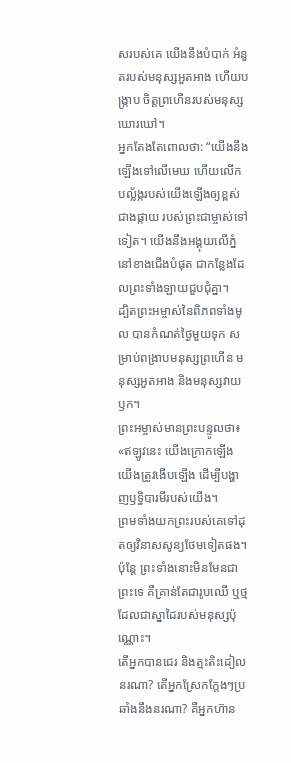សរបស់គេ យើងនឹងបំបាក់ អំនួតរបស់មនុស្សអួតអាង ហើយបង្ក្រាប ចិត្តព្រហើនរបស់មនុស្សឃោរឃៅ។
អ្នកតែងតែពោលថា: “យើងនឹងឡើងទៅលើមេឃ ហើយលើក បល្ល័ង្ករបស់យើងឡើងឲ្យខ្ពស់ជាងផ្កាយ របស់ព្រះជាម្ចាស់ទៅទៀត។ យើងនឹងអង្គុយលើភ្នំនៅខាងជើងបំផុត ជាកន្លែងដែលព្រះទាំងឡាយជួបជុំគ្នា។
ដ្បិតព្រះអម្ចាស់នៃពិភពទាំងមូល បានកំណត់ថ្ងៃមួយទុក សម្រាប់ពង្រាបមនុស្សព្រហើន មនុស្សអួតអាង និងមនុស្សវាយឫក។
ព្រះអម្ចាស់មានព្រះបន្ទូលថា៖ «ឥឡូវនេះ យើងក្រោកឡើង យើងត្រូវងើបឡើង ដើម្បីបង្ហាញឫទ្ធិបារមីរបស់យើង។
ព្រមទាំងយកព្រះរបស់គេទៅដុតឲ្យវិនាសសូន្យថែមទៀតផង។ ប៉ុន្តែ ព្រះទាំងនោះមិនមែនជាព្រះទេ គឺគ្រាន់តែជារូបឈើ ឬថ្ម ដែលជាស្នាដៃរបស់មនុស្សប៉ុណ្ណោះ។
តើអ្នកបានជេរ និងត្មះតិះដៀលនរណា? តើអ្នកស្រែកក្ដែងៗប្រឆាំងនឹងនរណា? គឺអ្នកហ៊ាន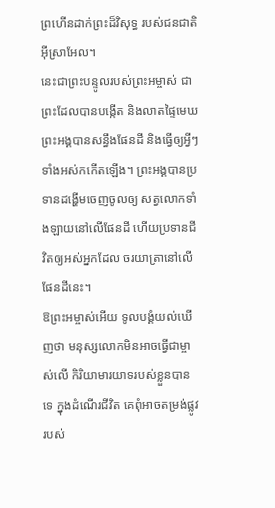ព្រហើនដាក់ព្រះដ៏វិសុទ្ធ របស់ជនជាតិអ៊ីស្រាអែល។
នេះជាព្រះបន្ទូលរបស់ព្រះអម្ចាស់ ជាព្រះដែលបានបង្កើត និងលាតផ្ទៃមេឃ ព្រះអង្គបានសន្ធឹងផែនដី និងធ្វើឲ្យអ្វីៗ ទាំងអស់កកើតឡើង។ ព្រះអង្គបានប្រទានដង្ហើមចេញចូលឲ្យ សត្វលោកទាំងឡាយនៅលើផែនដី ហើយប្រទានជីវិតឲ្យអស់អ្នកដែល ចរយាត្រានៅលើផែនដីនេះ។
ឱព្រះអម្ចាស់អើយ ទូលបង្គំយល់ឃើញថា មនុស្សលោកមិនអាចធ្វើជាម្ចាស់លើ កិរិយាមារយាទរបស់ខ្លួនបានទេ ក្នុងដំណើរជីវិត គេពុំអាចតម្រង់ផ្លូវរបស់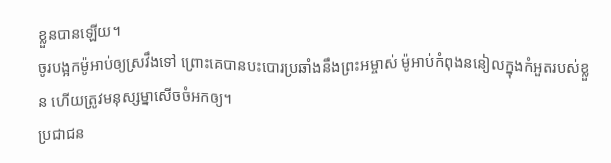ខ្លួនបានឡើយ។
ចូរបង្អកម៉ូអាប់ឲ្យស្រវឹងទៅ ព្រោះគេបានបះបោរប្រឆាំងនឹងព្រះអម្ចាស់ ម៉ូអាប់កំពុងននៀលក្នុងកំអួតរបស់ខ្លួន ហើយត្រូវមនុស្សម្នាសើចចំអកឲ្យ។
ប្រជាជន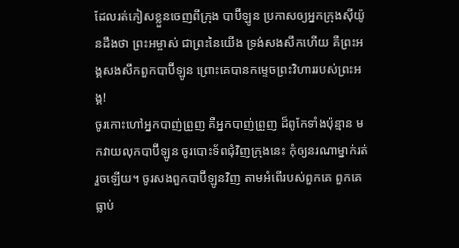ដែលរត់ភៀសខ្លួនចេញពីក្រុង បាប៊ីឡូន ប្រកាសឲ្យអ្នកក្រុងស៊ីយ៉ូនដឹងថា ព្រះអម្ចាស់ ជាព្រះនៃយើង ទ្រង់សងសឹកហើយ គឺព្រះអង្គសងសឹកពួកបាប៊ីឡូន ព្រោះគេបានកម្ទេចព្រះវិហាររបស់ព្រះអង្គ!
ចូរកោះហៅអ្នកបាញ់ព្រួញ គឺអ្នកបាញ់ព្រួញ ដ៏ពូកែទាំងប៉ុន្មាន មកវាយលុកបាប៊ីឡូន ចូរបោះទ័ពជុំវិញក្រុងនេះ កុំឲ្យនរណាម្នាក់រត់រួចឡើយ។ ចូរសងពួកបាប៊ីឡូនវិញ តាមអំពើរបស់ពួកគេ ពួកគេធ្លាប់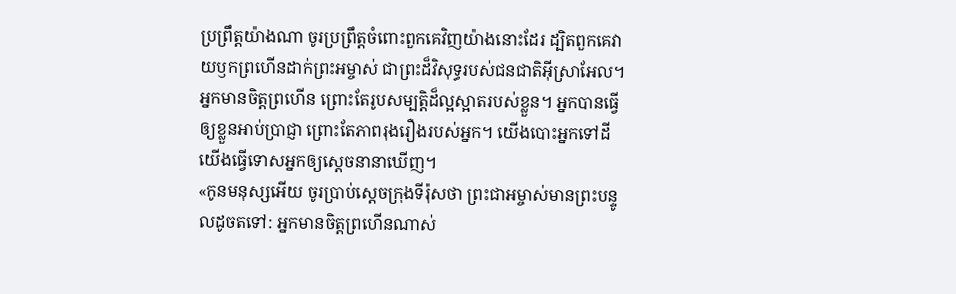ប្រព្រឹត្តយ៉ាងណា ចូរប្រព្រឹត្តចំពោះពួកគេវិញយ៉ាងនោះដែរ ដ្បិតពួកគេវាយឫកព្រហើនដាក់ព្រះអម្ចាស់ ជាព្រះដ៏វិសុទ្ធរបស់ជនជាតិអ៊ីស្រាអែល។
អ្នកមានចិត្តព្រហើន ព្រោះតែរូបសម្បត្តិដ៏ល្អស្អាតរបស់ខ្លួន។ អ្នកបានធ្វើឲ្យខ្លួនអាប់ប្រាជ្ញា ព្រោះតែភាពរុងរឿងរបស់អ្នក។ យើងបោះអ្នកទៅដី យើងធ្វើទោសអ្នកឲ្យស្ដេចនានាឃើញ។
«កូនមនុស្សអើយ ចូរប្រាប់ស្ដេចក្រុងទីរ៉ុសថា ព្រះជាអម្ចាស់មានព្រះបន្ទូលដូចតទៅ: អ្នកមានចិត្តព្រហើនណាស់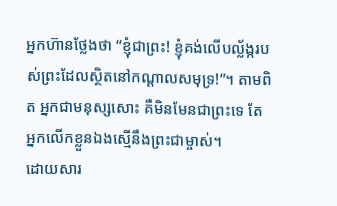អ្នកហ៊ានថ្លែងថា “ខ្ញុំជាព្រះ! ខ្ញុំគង់លើបល្ល័ង្ករបស់ព្រះដែលស្ថិតនៅកណ្ដាលសមុទ្រ!”។ តាមពិត អ្នកជាមនុស្សសោះ គឺមិនមែនជាព្រះទេ តែអ្នកលើកខ្លួនឯងស្មើនឹងព្រះជាម្ចាស់។
ដោយសារ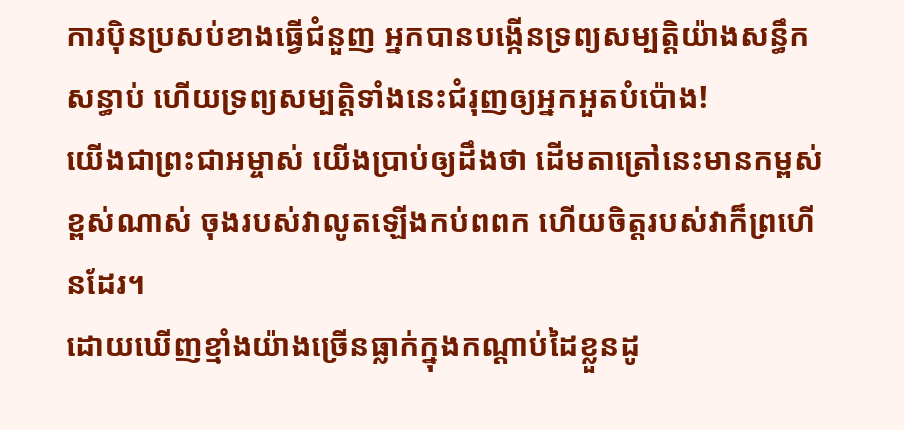ការប៉ិនប្រសប់ខាងធ្វើជំនួញ អ្នកបានបង្កើនទ្រព្យសម្បត្តិយ៉ាងសន្ធឹកសន្ធាប់ ហើយទ្រព្យសម្បត្តិទាំងនេះជំរុញឲ្យអ្នកអួតបំប៉ោង!
យើងជាព្រះជាអម្ចាស់ យើងប្រាប់ឲ្យដឹងថា ដើមតាត្រៅនេះមានកម្ពស់ខ្ពស់ណាស់ ចុងរបស់វាលូតឡើងកប់ពពក ហើយចិត្តរបស់វាក៏ព្រហើនដែរ។
ដោយឃើញខ្មាំងយ៉ាងច្រើនធ្លាក់ក្នុងកណ្ដាប់ដៃខ្លួនដូ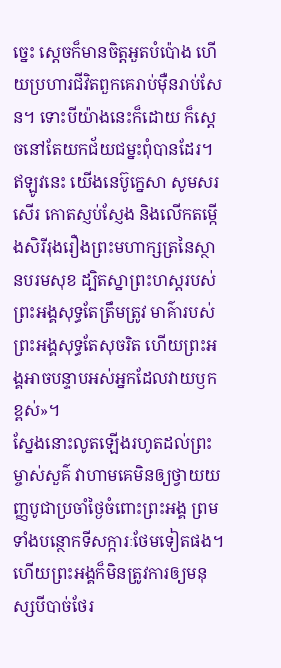ច្នេះ ស្ដេចក៏មានចិត្តអួតបំប៉ោង ហើយប្រហារជីវិតពួកគេរាប់ម៉ឺនរាប់សែន។ ទោះបីយ៉ាងនេះក៏ដោយ ក៏ស្ដេចនៅតែយកជ័យជម្នះពុំបានដែរ។
ឥឡូវនេះ យើងនេប៊ូក្នេសា សូមសរសើរ កោតស្ញប់ស្ញែង និងលើកតម្កើងសិរីរុងរឿងព្រះមហាក្សត្រនៃស្ថានបរមសុខ ដ្បិតស្នាព្រះហស្ដរបស់ព្រះអង្គសុទ្ធតែត្រឹមត្រូវ មាគ៌ារបស់ព្រះអង្គសុទ្ធតែសុចរិត ហើយព្រះអង្គអាចបន្ទាបអស់អ្នកដែលវាយឫកខ្ពស់»។
ស្នែងនោះលូតឡើងរហូតដល់ព្រះម្ចាស់សួគ៌ វាហាមគេមិនឲ្យថ្វាយយញ្ញបូជាប្រចាំថ្ងៃចំពោះព្រះអង្គ ព្រមទាំងបន្ថោកទីសក្ការៈថែមទៀតផង។
ហើយព្រះអង្គក៏មិនត្រូវការឲ្យមនុស្សបីបាច់ថែរ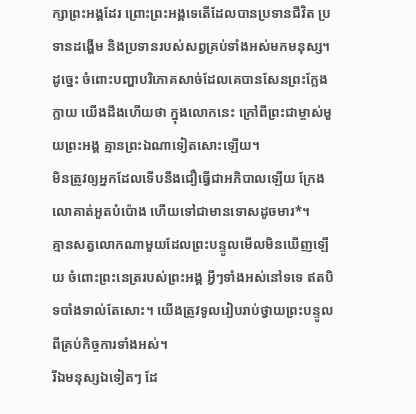ក្សាព្រះអង្គដែរ ព្រោះព្រះអង្គទេតើដែលបានប្រទានជីវិត ប្រទានដង្ហើម និងប្រទានរបស់សព្វគ្រប់ទាំងអស់មកមនុស្ស។
ដូច្នេះ ចំពោះបញ្ហាបរិភោគសាច់ដែលគេបានសែនព្រះក្លែងក្លាយ យើងដឹងហើយថា ក្នុងលោកនេះ ក្រៅពីព្រះជាម្ចាស់មួយព្រះអង្គ គ្មានព្រះឯណាទៀតសោះឡើយ។
មិនត្រូវឲ្យអ្នកដែលទើបនឹងជឿធ្វើជាអភិបាលឡើយ ក្រែងលោគាត់អួតបំប៉ោង ហើយទៅជាមានទោសដូចមារ*។
គ្មានសត្វលោកណាមួយដែលព្រះបន្ទូលមើលមិនឃើញឡើយ ចំពោះព្រះនេត្ររបស់ព្រះអង្គ អ្វីៗទាំងអស់នៅទទេ ឥតបិទបាំងទាល់តែសោះ។ យើងត្រូវទូលរៀបរាប់ថ្វាយព្រះបន្ទូលពីគ្រប់កិច្ចការទាំងអស់។
រីឯមនុស្សឯទៀតៗ ដែ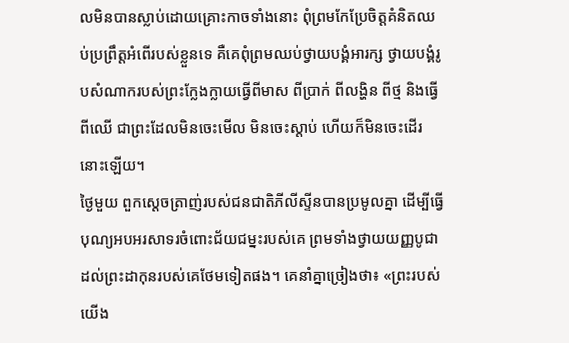លមិនបានស្លាប់ដោយគ្រោះកាចទាំងនោះ ពុំព្រមកែប្រែចិត្តគំនិតឈប់ប្រព្រឹត្តអំពើរបស់ខ្លួនទេ គឺគេពុំព្រមឈប់ថ្វាយបង្គំអារក្ស ថ្វាយបង្គំរូបសំណាករបស់ព្រះក្លែងក្លាយធ្វើពីមាស ពីប្រាក់ ពីលង្ហិន ពីថ្ម និងធ្វើពីឈើ ជាព្រះដែលមិនចេះមើល មិនចេះស្ដាប់ ហើយក៏មិនចេះដើរនោះឡើយ។
ថ្ងៃមួយ ពួកស្ដេចត្រាញ់របស់ជនជាតិភីលីស្ទីនបានប្រមូលគ្នា ដើម្បីធ្វើបុណ្យអបអរសាទរចំពោះជ័យជម្នះរបស់គេ ព្រមទាំងថ្វាយយញ្ញបូជាដល់ព្រះដាកុនរបស់គេថែមទៀតផង។ គេនាំគ្នាច្រៀងថា៖ «ព្រះរបស់យើង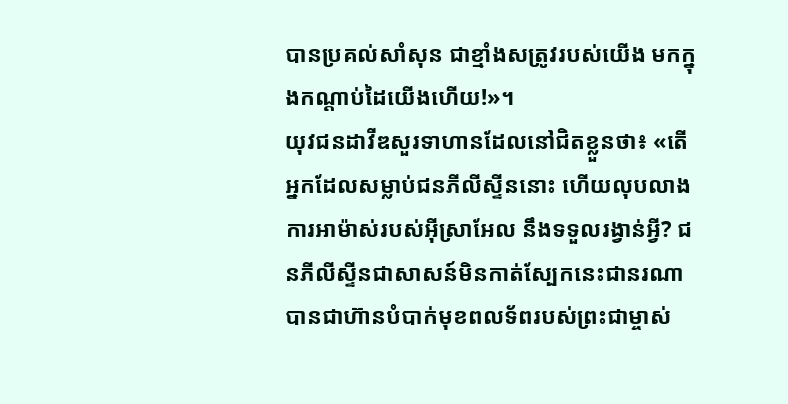បានប្រគល់សាំសុន ជាខ្មាំងសត្រូវរបស់យើង មកក្នុងកណ្ដាប់ដៃយើងហើយ!»។
យុវជនដាវីឌសួរទាហានដែលនៅជិតខ្លួនថា៖ «តើអ្នកដែលសម្លាប់ជនភីលីស្ទីននោះ ហើយលុបលាងការអាម៉ាស់របស់អ៊ីស្រាអែល នឹងទទួលរង្វាន់អ្វី? ជនភីលីស្ទីនជាសាសន៍មិនកាត់ស្បែកនេះជានរណា បានជាហ៊ានបំបាក់មុខពលទ័ពរបស់ព្រះជាម្ចាស់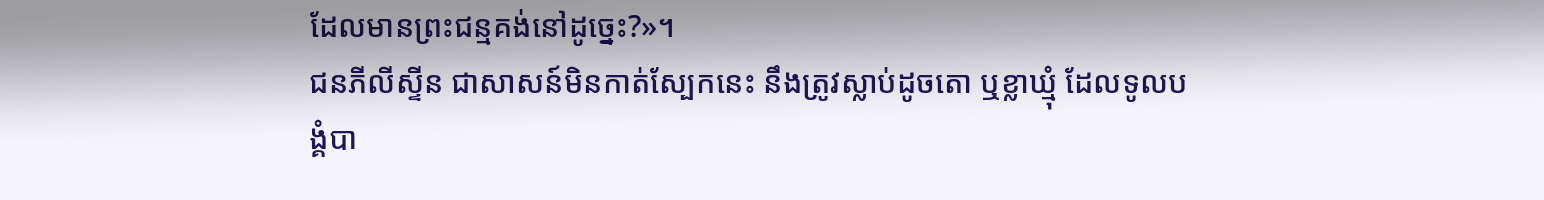ដែលមានព្រះជន្មគង់នៅដូច្នេះ?»។
ជនភីលីស្ទីន ជាសាសន៍មិនកាត់ស្បែកនេះ នឹងត្រូវស្លាប់ដូចតោ ឬខ្លាឃ្មុំ ដែលទូលបង្គំបា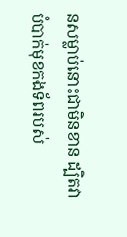នសម្លាប់នោះជាមិនខាន ដ្បិតវាបំបាក់មុខកងទ័ពរបស់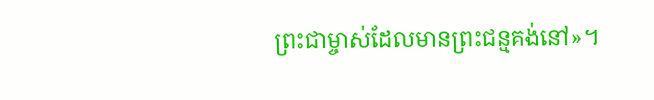ព្រះជាម្ចាស់ដែលមានព្រះជន្មគង់នៅ»។